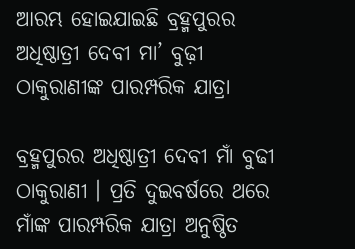ଆରମ୍ଭ ହୋଇଯାଇଛି ବ୍ରହ୍ମପୁରର ଅଧିଷ୍ଠାତ୍ରୀ ଦେବୀ ମା’ ବୁଢ଼ୀ ଠାକୁରାଣୀଙ୍କ ପାରମ୍ପରିକ ଯାତ୍ରା

ବ୍ରହ୍ମପୁରର ଅଧିଷ୍ଠାତ୍ରୀ ଦେବୀ ମାଁ ବୁଢୀ ଠାକୁରାଣୀ । ପ୍ରତି ଦୁଇବର୍ଷରେ ଥରେ ମାଁଙ୍କ ପାରମ୍ପରିକ ଯାତ୍ରା ଅନୁଷ୍ଠିତ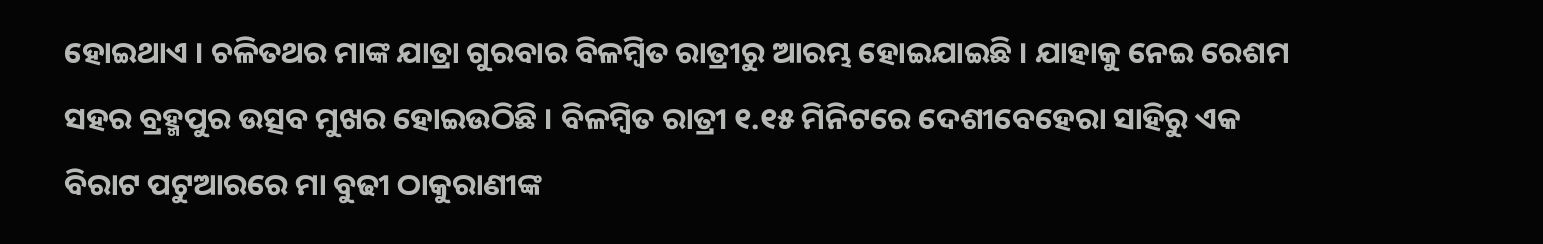ହୋଇଥାଏ । ଚଳିତଥର ମାଙ୍କ ଯାତ୍ରା ଗୁରବାର ବିଳମ୍ବିତ ରାତ୍ରୀରୁ ଆରମ୍ଭ ହୋଇଯାଇଛି । ଯାହାକୁ ନେଇ ରେଶମ ସହର ବ୍ରହ୍ମପୁର ଉତ୍ସବ ମୁଖର ହୋଇଉଠିଛି । ବିଳମ୍ବିତ ରାତ୍ରୀ ୧.୧୫ ମିନିଟରେ ଦେଶୀବେହେରା ସାହିରୁ ଏକ ବିରାଟ ପଟୁଆରରେ ମା ବୁଢୀ ଠାକୁରାଣୀଙ୍କ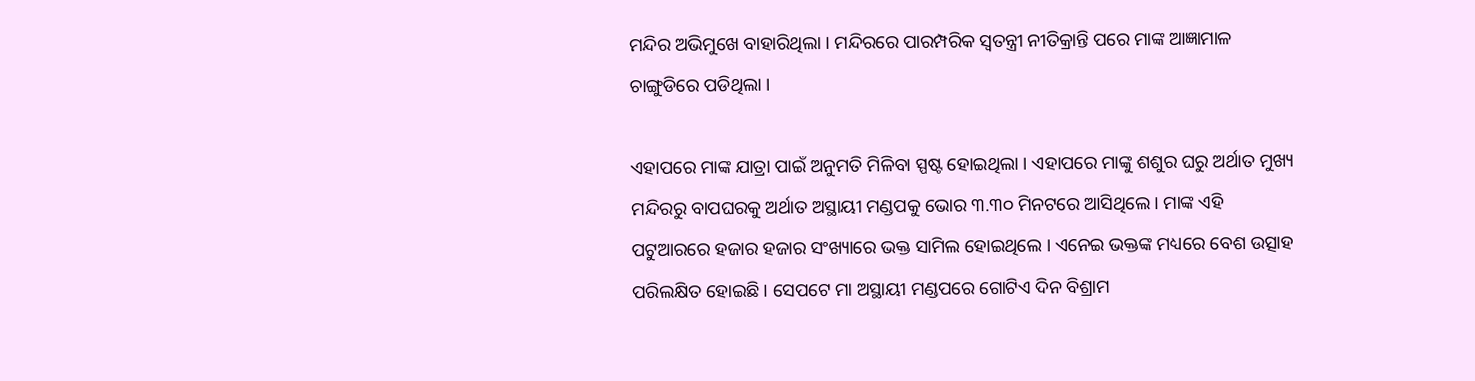ମନ୍ଦିର ଅଭିମୁଖେ ବାହାରିଥିଲା । ମନ୍ଦିରରେ ପାରମ୍ପରିକ ସ୍ୱତନ୍ତ୍ରୀ ନୀତିକ୍ରାନ୍ତି ପରେ ମାଙ୍କ ଆଜ୍ଞାମାଳ ଚାଙ୍ଗୁଡିରେ ପଡିଥିଲା ।

ଏହାପରେ ମାଙ୍କ ଯାତ୍ରା ପାଇଁ ଅନୁମତି ମିଳିବା ସ୍ପଷ୍ଟ ହୋଇଥିଲା । ଏହାପରେ ମାଙ୍କୁ ଶଶୁର ଘରୁ ଅର୍ଥାତ ମୁଖ୍ୟ ମନ୍ଦିରରୁ ବାପଘରକୁ ଅର୍ଥାତ ଅସ୍ଥାୟୀ ମଣ୍ଡପକୁ ଭୋର ୩.୩୦ ମିନଟରେ ଆସିଥିଲେ । ମାଙ୍କ ଏହି ପଟୁଆରରେ ହଜାର ହଜାର ସଂଖ୍ୟାରେ ଭକ୍ତ ସାମିଲ ହୋଇଥିଲେ । ଏନେଇ ଭକ୍ତଙ୍କ ମଧ୍ୟରେ ବେଶ ଉତ୍ସାହ ପରିଲକ୍ଷିତ ହୋଇଛି । ସେପଟେ ମା ଅସ୍ଥାୟୀ ମଣ୍ଡପରେ ଗୋଟିଏ ଦିନ ବିଶ୍ରାମ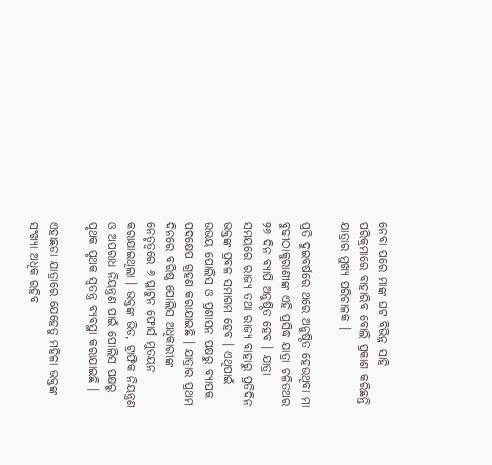ନେବା ପରେ ମାଙ୍କ ଘଟ ବିଭିନ୍ନ ସାହି ପରିକ୍ରମାରେ ବାହାରିବ ବୋଲି ପ୍ରକାଶ କରିଛନ୍ତି ଯାତ୍ରାର ମୁଖ୍ୟ ପରିଚାଳକ ।

ପ୍ରତି ଦୁଇବର୍ଷରେ ଥରେ ଅନୁଷ୍ଠିତ ହେଉଥିବା ମା ବୁଢୀଠାକୁରାଣୀଙ୍କ ଏହି ପ୍ରସିଦ୍ଧ ଯାତ୍ରା ଚଳିତଥର ୨୬ ଦିନ ବ୍ୟାପି ଅନୁଷ୍ଠିତ ହେବ । ଯାତ୍ରା ସମୟରେ ରାଜ୍ୟ ତଥା ରାଜ୍ୟ ବାହାରୁ ପ୍ରତିଦିନ ଭକ୍ତଙ୍କ ପ୍ରବଳ ସମାଗମ ହେବ । ଏଥିପାଇଁ ଉଭୟ ପୋଲିସ ଓ ପ୍ରଶାସନ ପକ୍ଷରୁ ବ୍ୟାପକ ପଦକ୍ଷେପ ଗ୍ରହଣ କରାଯାଇଛି । ଯାତ୍ରାର ପ୍ରଥମ ଦିନରେ ବରିଷ୍ଠ ପୋଲିସ ଅଧିକାରୀଙ୍କ ନେତୃତ୍ୱରେ ୬ ପ୍ଳାଟୁନ ଫୋର୍ସ ମୁତୟନ କରାଯାଇଥିଲା । ଭକ୍ତଙ୍କ ଭିଡ, ଟ୍ରାଫିକ ନିୟନ୍ତ୍ରଣ ଓ ଅପରାଧ ନିୟନ୍ତ୍ରଣ ପାଇଁ ପୋଲିସ ପକ୍ଷରୁ ପୃଥକ ପୃଥକ ସ୍ୱତନ୍ତ୍ର ବ୍ୟବସ୍ଥା କରାଯାଇଛି ।

ଏହାଛଡା ଯାତ୍ରାରେ ଯେହେତୁ ମହିଳା ଭକ୍ତଙ୍କ ସଂଖ୍ୟା ଅଧିକ ରହିବ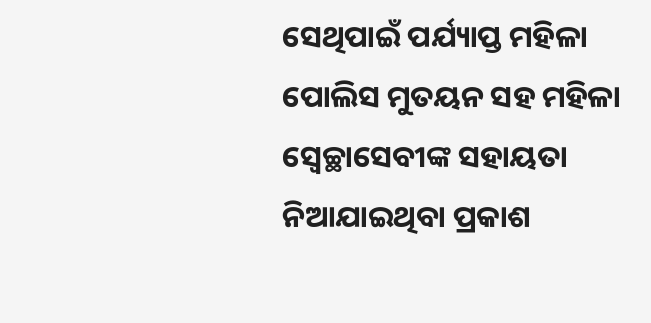ସେଥିପାଇଁ ପର୍ଯ୍ୟାପ୍ତ ମହିଳା ପୋଲିସ ମୁତୟନ ସହ ମହିଳା ସ୍ୱେଚ୍ଛାସେବୀଙ୍କ ସହାୟତା ନିଆଯାଇଥିବା ପ୍ରକାଶ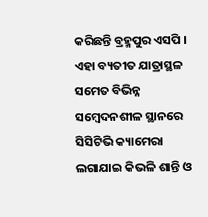କରିଛନ୍ତି ବ୍ରହ୍ମପୁର ଏସପି । ଏହା ବ୍ୟତୀତ ଯାତ୍ରାସ୍ଥଳ ସମେତ ବିଭିନ୍ନ ସମ୍ବେଦନଶୀଳ ସ୍ଥାନରେ ସିସିଟିଭି କ୍ୟାମେରା ଲଗାଯାଇ କିଭଳି ଶାନ୍ତି ଓ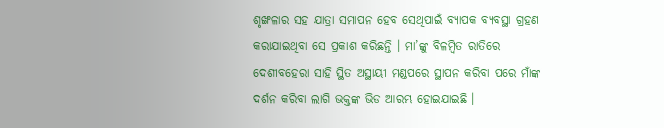ଶୃଙ୍ଖଳାର ସହ ଯାତ୍ରା ସମାପନ ହେବ ସେଥିପାଇଁ ବ୍ୟାପକ ବ୍ୟବସ୍ଥା ଗ୍ରହଣ କରାଯାଇଥିବା ସେ ପ୍ରକାଶ କରିଛନ୍ତି । ମା’ଙ୍କୁ ବିଳମ୍ୱିତ ରାତିରେ ଦେଶୀବହେରା ସାହି ସ୍ଥିତ ଅସ୍ଥାୟୀ ମଣ୍ଡପରେ ସ୍ଥାପନ କରିବା ପରେ ମାଁଙ୍କ ଦର୍ଶନ କରିବା ଲାଗି ଭକ୍ତଙ୍କ ଭିଡ ଆରମ୍ଭ ହୋଇଯାଇଛି ।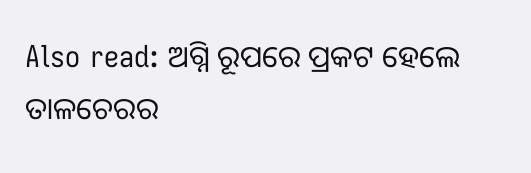Also read: ଅଗ୍ନି ରୂପରେ ପ୍ରକଟ ହେଲେ ତାଳଚେରର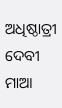ଅଧିଷ୍ଠାତ୍ରୀ ଦେବୀ ମାଆ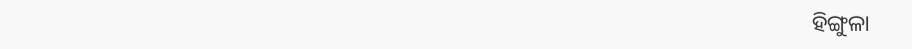ହିଙ୍ଗୁଳା